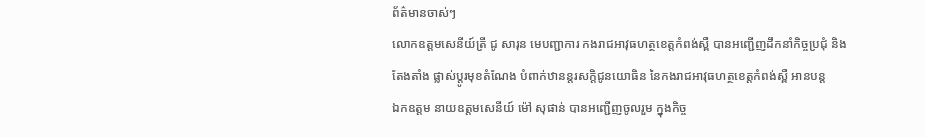ព័ត៌មានចាស់ៗ
លោកឧត្តមសេនីយ៍ត្រី ជូ សារុន មេបញ្ជាការ កងរាជអាវុធហត្ថខេត្តកំពង់ស្ពឺ បានអញ្ជើញដឹកនាំកិច្ចប្រជុំ និងតែងតាំង ផ្លាស់ប្តូរមុខតំណែង បំពាក់ឋានន្តរសក្តិជូនយោធិន នៃកងរាជអាវុធហត្ថខេត្តកំពង់ស្ពឺ អានបន្ត
ឯកឧត្តម នាយឧត្តមសេនីយ៍ ម៉ៅ សុផាន់ បានអញ្ជើញចូលរួម ក្នុងកិច្ច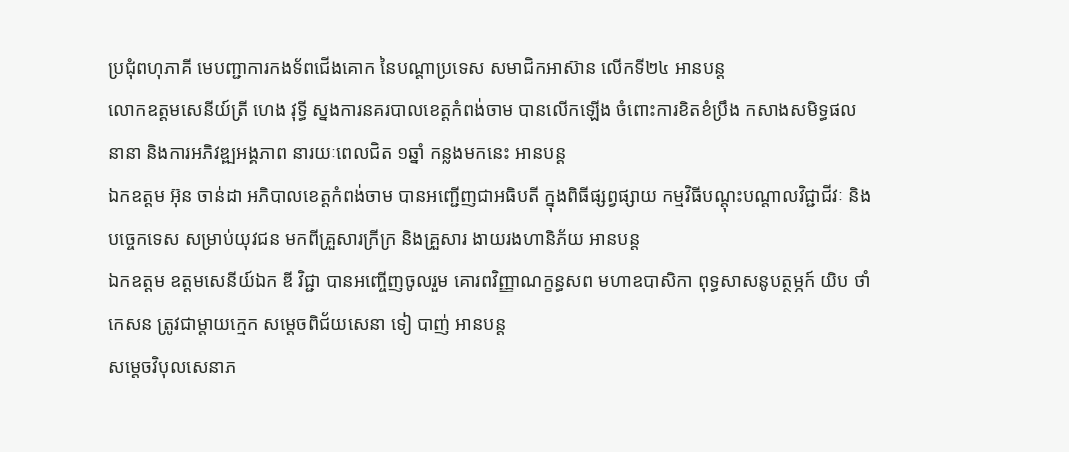ប្រជុំពហុភាគី មេបញ្ជាការកងទ័ពជើងគោក នៃបណ្តាប្រទេស សមាជិកអាស៊ាន លើកទី២៤ អានបន្ត
លោកឧត្តមសេនីយ៍ត្រី ហេង វុទ្ធី ស្នងការនគរបាលខេត្តកំពង់ចាម បានលើកឡើង ចំពោះការខិតខំប្រឹង កសាងសមិទ្ធផលនានា និងការអភិវឌ្ឍអង្គភាព នារយៈពេលជិត ១ឆ្នាំ កន្លងមកនេះ អានបន្ត
ឯកឧត្តម អ៊ុន ចាន់ដា អភិបាលខេត្តកំពង់ចាម បានអញ្ជើញជាអធិបតី ក្នុងពិធីផ្សព្វផ្សាយ កម្មវិធីបណ្តុះបណ្តាលវិជ្ជាជីវៈ និងបច្ចេកទេស សម្រាប់យុវជន មកពីគ្រួសារក្រីក្រ និងគ្រួសារ ងាយរងហានិភ័យ អានបន្ត
ឯកឧត្តម ឧត្តមសេនីយ៍ឯក ឌី វិជ្ជា បានអញ្ចើញចូលរួម គោរពវិញ្ញាណក្ខន្ធសព មហាឧបាសិកា ពុទ្ធសាសនូបត្ថម្ភក៍ យិប ថាំកេសន ត្រូវជាម្តាយក្មេក សម្តេចពិជ័យសេនា ទៀ បាញ់ អានបន្ត
សម្តេចវិបុលសេនាភ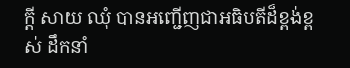ក្តី សាយ ឈុំ បានអញ្ជើញជាអធិបតីដ៏ខ្ពង់ខ្ពស់ ដឹកនាំ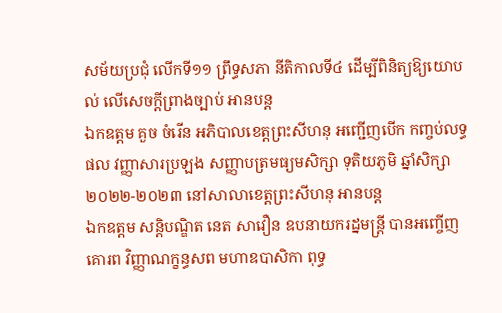សម័យប្រជុំ លើកទី១១ ព្រឹទ្ធសភា នីតិកាលទី៤ ដើម្បីពិនិត្យឱ្យយោបល់ លើសេចក្តីព្រាងច្បាប់ អានបន្ត
ឯកឧត្តម គួច ចំរើន អភិបាលខេត្តព្រះសីហនុ អញ្ជើញបើក កញ្ចប់លទ្ធផល វញ្ញាសារប្រឡង សញ្ញាបត្រមធ្យមសិក្សា ទុតិយភូមិ ឆ្នាំសិក្សា ២០២២-២០២៣ នៅសាលាខេត្តព្រះសីហនុ អានបន្ត
ឯកឧត្តម សន្តិបណ្ឌិត នេត សាវឿន ឧបនាយករដ្នមន្ត្រី បានអញ្ចើញគោរព វិញ្ញាណក្ខន្ធសព មហាឧបាសិកា ពុទ្ធ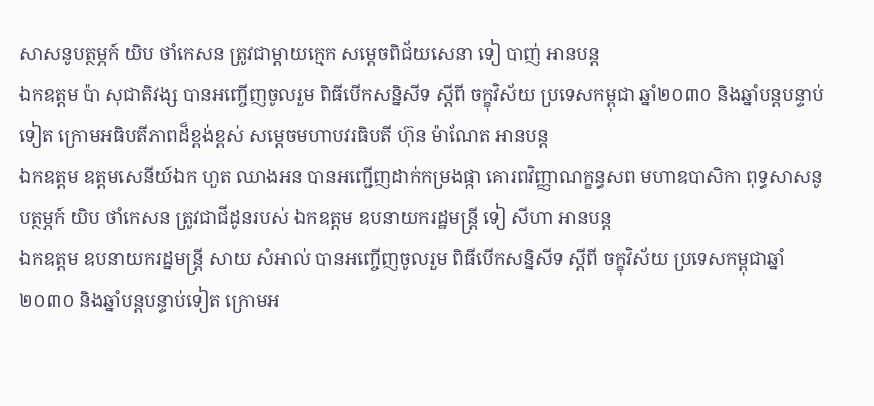សាសនូបត្ថម្ភក៍ យិប ថាំកេសន ត្រូវជាម្តាយក្មេក សម្តេចពិជ័យសេនា ទៀ បាញ់ អានបន្ត
ឯកឧត្តម ប៉ា សុជាតិវង្ស បានអញ្ចើញចូលរួម ពិធីបើកសន្និសីទ ស្តីពី ចក្ខុវិស័យ ប្រទេសកម្ពុជា ឆ្នាំ២០៣០ និងឆ្នាំបន្តបន្ទាប់ទៀត ក្រោមអធិបតីភាពដ៏ខ្ពង់ខ្ពស់ សម្ដេចមហាបវរធិបតី ហ៊ុន ម៉ាណែត អានបន្ត
ឯកឧត្តម ឧត្តមសេនីយ៍ឯក ហួត ឈាងអន បានអញ្ជើញដាក់កម្រងផ្កា គោរពវិញ្ញាណក្ខន្ធសព មហាឧបាសិកា ពុទ្ធសាសនូបត្ថម្ភក៍ យិប ថាំកេសន ត្រូវជាជីដូនរបស់ ឯកឧត្ដម ឧបនាយករដ្ឋមន្ត្រី ទៀ សីហា អានបន្ត
ឯកឧត្តម ឧបនាយករដ្នមន្ត្រី សាយ សំអាល់ បានអញ្ចើញចូលរួម ពិធីបើកសន្និសីទ ស្តីពី ចក្ខុវិស័យ ប្រទេសកម្ពុជាឆ្នាំ២០៣០ និងឆ្នាំបន្តបន្ទាប់ទៀត ក្រោមអ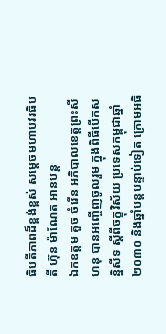ធិបតីភាពដ៏ខ្ពង់ខ្ពស់ សម្ដេចមហាបវរធិបតី ហ៊ុន ម៉ាណែត អានបន្ត
ឯកឧត្តម គួច ចំរើន អភិបាលខេត្តព្រះសីហនុ បានអញ្ចើញចូលរួម ក្នុងពិធីបើកសន្និសីទ ស្តីពីចក្ខុវិស័យ ប្រទេសកម្ពុជាឆ្នាំ២០៣០ និងឆ្នាំបន្តបន្ទាប់ទៀត ក្រោមអធិ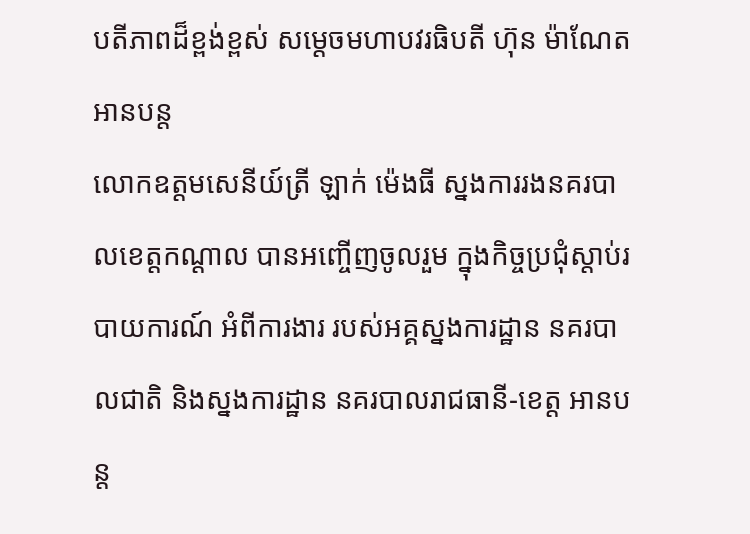បតីភាពដ៏ខ្ពង់ខ្ពស់ សម្ដេចមហាបវរធិបតី ហ៊ុន ម៉ាណែត អានបន្ត
លោកឧត្តមសេនីយ៍ត្រី ឡាក់ ម៉េងធី ស្នងការរងនគរបាលខេត្តកណ្ដាល បានអញ្ចើញចូលរួម ក្នុងកិច្ចប្រជុំស្តាប់របាយការណ៍ អំពីការងារ របស់អគ្គស្នងការដ្ឋាន នគរបាលជាតិ និងស្នងការដ្ឋាន នគរបាលរាជធានី-ខេត្ត អានបន្ត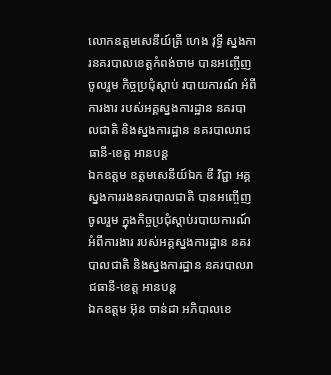លោកឧត្តមសេនីយ៍ត្រី ហេង វុទ្ធី ស្នងការនគរបាលខេត្តកំពង់ចាម បានអញ្ចើញចូលរួម កិច្ចប្រជុំស្តាប់ របាយការណ៍ អំពីការងារ របស់អគ្គស្នងការដ្ឋាន នគរបាលជាតិ និងស្នងការដ្ឋាន នគរបាលរាជធានី-ខេត្ត អានបន្ត
ឯកឧត្តម ឧត្តមសេនីយ៍ឯក ឌី វិជ្ជា អគ្គស្នងការរងនគរបាលជាតិ បានអញ្ចើញចូលរួម ក្នុងកិច្ចប្រជុំស្តាប់របាយការណ៍ អំពីការងារ របស់អគ្គស្នងការដ្ឋាន នគរបាលជាតិ និងស្នងការដ្ឋាន នគរបាលរាជធានី-ខេត្ត អានបន្ត
ឯកឧត្តម អ៊ុន ចាន់ដា អភិបាលខេ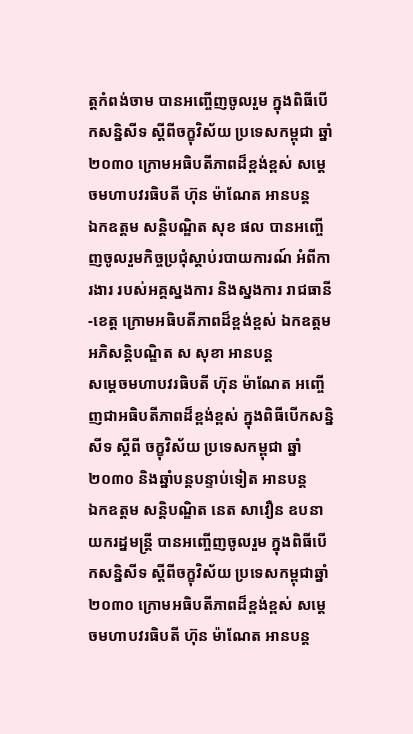ត្តកំពង់ចាម បានអញ្ចើញចូលរួម ក្នុងពិធីបើកសន្និសីទ ស្តីពីចក្ខុវិស័យ ប្រទេសកម្ពុជា ឆ្នាំ២០៣០ ក្រោមអធិបតីភាពដ៏ខ្ពង់ខ្ពស់ សម្ដេចមហាបវរធិបតី ហ៊ុន ម៉ាណែត អានបន្ត
ឯកឧត្តម សន្តិបណ្ឌិត សុខ ផល បានអញ្ចើញចូលរួមកិច្ចប្រជុំស្តាប់របាយការណ៍ អំពីការងារ របស់អគ្គស្នងការ និងស្នងការ រាជធានី-ខេត្ត ក្រោមអធិបតីភាពដ៏ខ្ពង់ខ្ពស់ ឯកឧត្តមអភិសន្តិបណ្ឌិត ស សុខា អានបន្ត
សម្ដេចមហាបវរធិបតី ហ៊ុន ម៉ាណែត អញ្ចើញជាអធិបតីភាពដ៏ខ្ពង់ខ្ពស់ ក្នុងពិធីបើកសន្និសីទ ស្តីពី ចក្ខុវិស័យ ប្រទេសកម្ពុជា ឆ្នាំ២០៣០ និងឆ្នាំបន្តបន្ទាប់ទៀត អានបន្ត
ឯកឧត្តម សន្តិបណ្ឌិត នេត សាវឿន ឧបនាយករដ្នមន្ត្រី បានអញ្ចើញចូលរួម ក្នុងពិធីបើកសន្និសីទ ស្តីពីចក្ខុវិស័យ ប្រទេសកម្ពុជាឆ្នាំ២០៣០ ក្រោមអធិបតីភាពដ៏ខ្ពង់ខ្ពស់ សម្ដេចមហាបវរធិបតី ហ៊ុន ម៉ាណែត អានបន្ត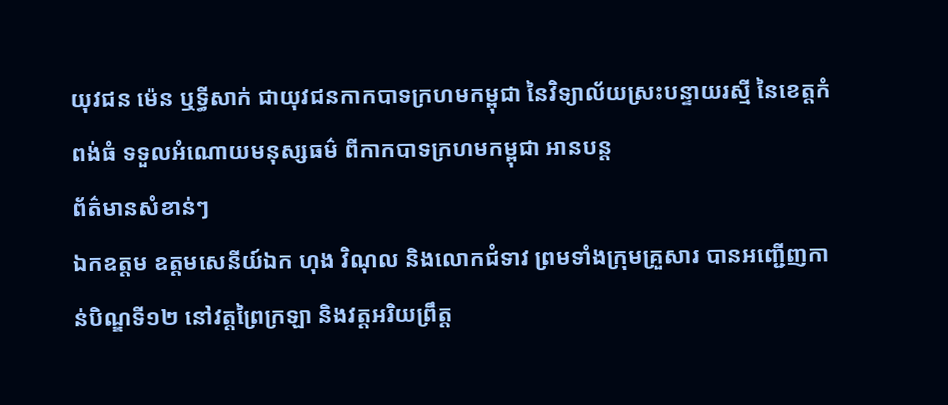យុវជន ម៉េន ឬទ្ធីសាក់ ជាយុវជនកាកបាទក្រហមកម្ពុជា នៃវិទ្យាល័យស្រះបន្ទាយរស្មី នៃខេត្តកំពង់ធំ ទទួលអំណោយមនុស្សធម៌ ពីកាកបាទក្រហមកម្ពុជា អានបន្ត
ព័ត៌មានសំខាន់ៗ
ឯកឧត្តម ឧត្តមសេនីយ៍ឯក ហុង វិណុល និងលោកជំទាវ ព្រមទាំងក្រុមគ្រួសារ បានអញ្ជើញកាន់បិណ្ឌទី១២ នៅវត្តព្រៃក្រឡា និងវត្តអរិយព្រឹត្ត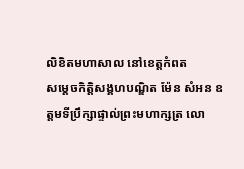លិខិតមហាសាល នៅខេត្តកំពត
សម្តេចកិត្តិសង្គហបណ្ឌិត ម៉ែន សំអន ឧត្តមទីប្រឹក្សាផ្ទាល់ព្រះមហាក្សត្រ លោ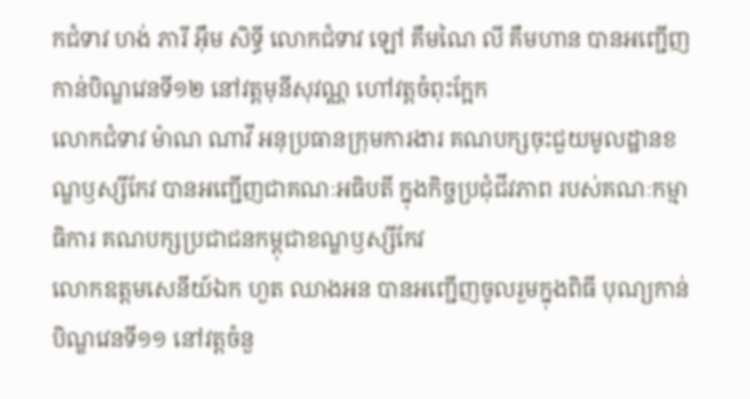កជំទាវ ហង់ ភារី អ៊ឹម សិទ្ធី លោកជំទាវ ឡៅ គឹមណៃ លី គឹមហាន បានអញ្ជើញកាន់បិណ្ឌវេនទី១២ នៅវត្តមុនីសុវណ្ណ ហៅវត្តចំពុះក្អែក
លោកជំទាវ ម៉ាណ ណាវី អនុប្រធានក្រុមការងារ គណបក្សចុះជួយមូលដ្ឋានខណ្ឌឫស្សីកែវ បានអញ្ជើញជាគណៈអធិបតី ក្នុងកិច្ចប្រជុំជីវភាព របស់គណៈកម្មាធិការ គណបក្សប្រជាជនកម្ពុជាខណ្ឌឫស្សីកែវ
លោកឧត្ដមសេនីយ៍ឯក ហួត ឈាងអន បានអញ្ជើញចូលរួមក្នុងពិធី បុណ្យកាន់បិណ្ឌវេនទី១១ នៅវត្តចំនួ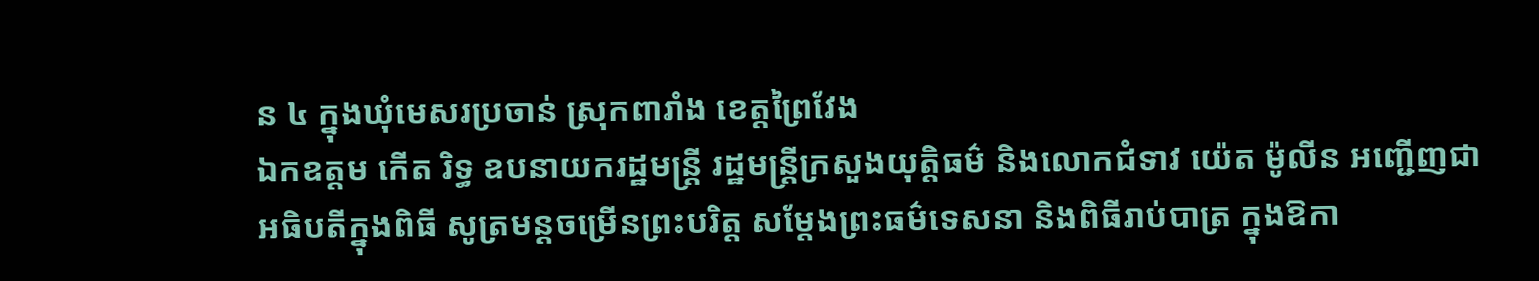ន ៤ ក្នុងឃុំមេសរប្រចាន់ ស្រុកពារាំង ខេត្តព្រៃវែង
ឯកឧត្តម កើត រិទ្ធ ឧបនាយករដ្ឋមន្ត្រី រដ្ឋមន្ត្រីក្រសួងយុត្តិធម៌ និងលោកជំទាវ យ៉េត ម៉ូលីន អញ្ជើញជាអធិបតីក្នុងពិធី សូត្រមន្តចម្រើនព្រះបរិត្ត សម្តែងព្រះធម៌ទេសនា និងពិធីរាប់បាត្រ ក្នុងឱកា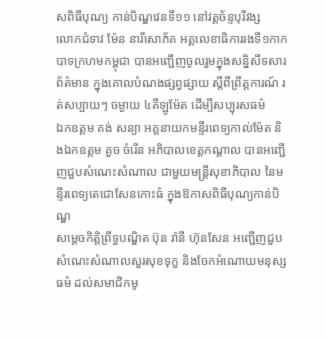សពិធីបុណ្យ កាន់បិណ្ឌវេនទី១១ នៅវត្តច័ន្ទបុរីវង្ស
លោកជំទាវ ម៉ែន នារីសោភ័គ អគ្គលេខាធិការរងទី១កាកបាទក្រហមកម្ពុជា បានអញ្ជេីញចូលរួមក្នុងសន្និសីទសារព័ត៌មាន ក្នុងគោលបំណងផ្សព្វផ្សាយ ស្តីពីព្រឹត្តការណ៍ រត់សប្បាយៗ ចម្ងាយ ៤គីឡូម៉ែត ដេីម្បីសប្បុរសធម៌
ឯកឧត្តម គង់ សន្យា អគ្គនាយកមន្ទីរពេទ្យកាល់ម៉ែត និងឯកឧត្តម គួច ចំរើន អភិបាលខេត្តកណ្ដាល បានអញ្ជើញជួបសំណេះសំណាល ជាមួយមន្ត្រីសុខាភិបាល នៃមន្ទីរពេទ្យតេជោសែនកោះធំ ក្នុងឱកាសពិធីបុណ្យកាន់បិណ្ឌ
សម្តេចកិត្តិព្រឹទ្ធបណ្ឌិត ប៊ុន រ៉ានី ហ៊ុនសែន អញ្ជើញជួបសំណេះសំណាលសួរសុខទុក្ខ និងចែកអំណោយមនុស្សធម៌ ដល់សមាជិកមូ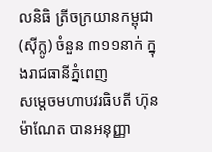លនិធិ ត្រីចក្រយានកម្ពុជា (ស៊ីក្លូ) ចំនួន ៣១១នាក់ ក្នុងរាជធានីភ្នំពេញ
សម្តេចមហាបវរធិបតី ហ៊ុន ម៉ាណែត បានអនុញ្ញា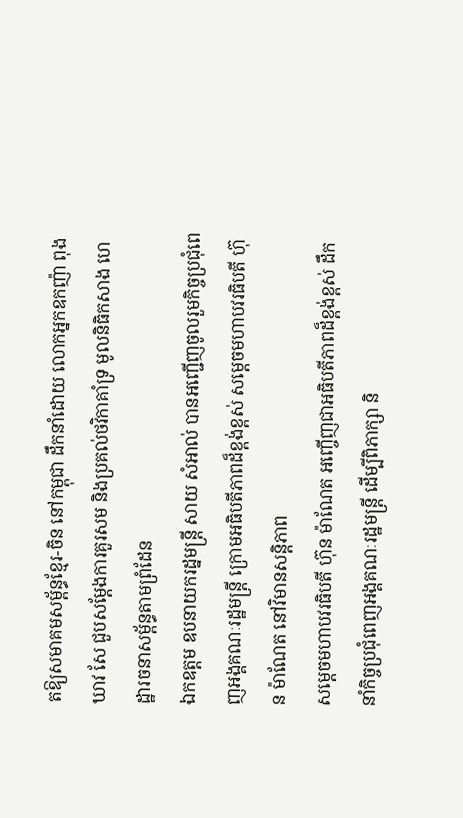តឱ្យសមាគមសម្ព័ន្ធខ្មែរ-ចិន នៅកម្ពុជា ដឹកនាំដោយ លោកអ្នកឧកញ៉ា ពុង ឃាវ សែ ជួបសម្តែងការគួរសម និងប្រគល់ថវិកាគាំទ្រ មូលនិធិកសាង ហេដ្ឋារចនាសម្ព័ន្ធតាមព្រំដែន
ឯកឧត្តម ឧបនាយករដ្នមន្ត្រី សាយ សំអាល់ បានអញ្ជើញចូលរួមកិច្ចប្រជុំពេញអង្គគណៈរដ្ឋមន្រ្តី ក្រោមអធិបតីភាពដ៏ខ្ពង់ខ្ពស់ សម្តេចមហាបវរធិបតី ហ៊ុន ម៉ាណែត នៅវិមានសន្តិភាព
សម្ដេចមហាបវរធិបតី ហ៊ុន ម៉ាណែត អញ្ចើញជាអធិបតីភាពដ៏ខ្ពង់ខ្ពស់ ដឹកនាំកិច្ចប្រជុំពេញអង្គគណៈរដ្ឋមន្រ្តី ដើម្បីពិភាក្សា និ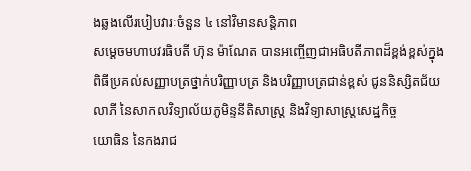ងឆ្លងលើរបៀបវារៈចំនួន ៤ នៅវិមានសន្តិភាព
សម្ដេចមហាបវរធិបតី ហ៊ុន ម៉ាណែត បានអញ្ចើញជាអធិបតីភាពដ៏ខ្ពង់ខ្ពស់ក្នុងពិធីប្រគល់សញ្ញាបត្រថ្នាក់បរិញ្ញាបត្រ និងបរិញ្ញាបត្រជាន់ខ្ពស់ ជូននិស្សិតជ័យលាភី នៃសាកលវិទ្យាល័យភូមិន្ទនីតិសាស្រ្ត និងវិទ្យាសាស្រ្តសេដ្ឋកិច្ច
យោធិន នៃកងរាជ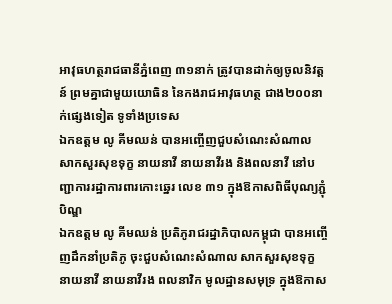អាវុធហត្ថរាជធានីភ្នំពេញ ៣១នាក់ ត្រូវបានដាក់ឲ្យចូលនិវត្តន៍ ព្រមគ្នាជាមួយយោធិន នៃកងរាជអាវុធហត្ថ ជាង២០០នាក់ផ្សេងទៀត ទូទាំងប្រទេស
ឯកឧត្តម លូ គីមឈន់ បានអញ្ចើញជួបសំណេះសំណាល សាកសួរសុខទុក្ខ នាយនាវី នាយនាវីរង និងពលនាវី នៅបញ្ជាការរដ្ឋាការពារកោះឆ្នេរ លេខ ៣១ ក្នុងឱកាសពិធីបុណ្យភ្ជុំបិណ្ឌ
ឯកឧត្តម លូ គីមឈន់ ប្រតិភូរាជរដ្នាភិបាលកម្ពុជា បានអញ្ចើញដឹកនាំប្រតិភូ ចុះជួបសំណេះសំណាល សាកសួរសុខទុក្ខ នាយនាវី នាយនាវីរង ពលនាវិក មូលដ្ឋានសមុទ្រ ក្នុងឱកាស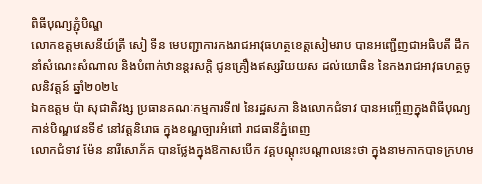ពិធីបុណ្យភ្ជុំបិណ្ឌ
លោកឧត្តមសេនីយ៍ត្រី សៀ ទីន មេបញ្ជាការកងរាជអាវុធហត្ថខេត្តសៀមរាប បានអញ្ជើញជាអធិបតី ដឹកនាំសំណេះសំណាល និងបំពាក់ឋានន្តរសក្ដិ ជូនគ្រឿងឥស្សរិយយស ដល់យោធិន នៃកងរាជអាវុធហត្ថចូលនិវត្តន៍ ឆ្នាំ២០២៤
ឯកឧត្តម ប៉ា សុជាតិវង្ស ប្រធានគណៈកម្មការទី៧ នៃរដ្ឋសភា និងលោកជំទាវ បានអញ្ចើញក្នុងពិធីបុណ្យកាន់បិណ្ឌវេនទី៩ នៅវត្តនិរោធ ក្នុងខណ្ឌច្បារអំពៅ រាជធានីភ្នំពេញ
លោកជំទាវ ម៉ែន នារីសោភ័គ បានថ្លែងក្នុងឱកាសបើក វគ្គបណ្តុះបណ្តាលនេះថា ក្នុងនាមកាកបាទក្រហម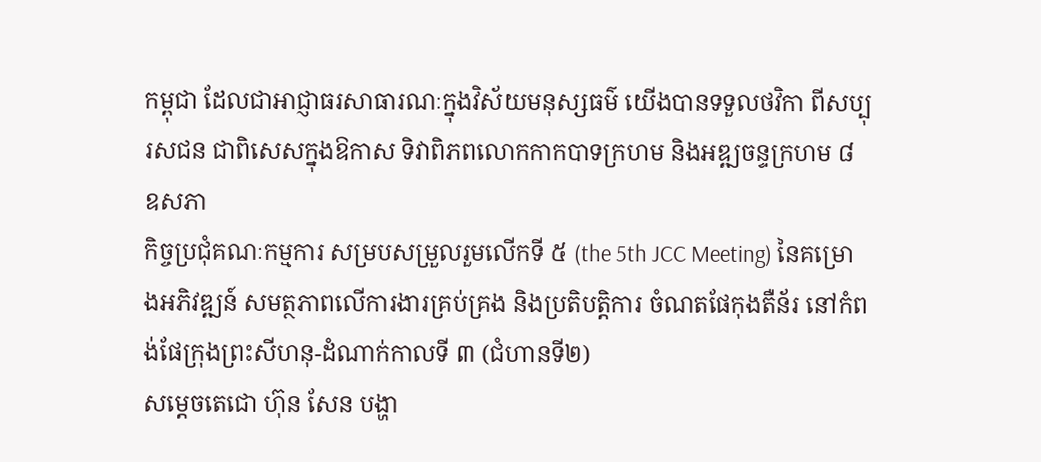កម្ពុជា ដែលជាអាជ្ញាធរសាធារណៈក្នុងវិស័យមនុស្សធម៌ យើងបានទទួលថវិកា ពីសប្បុរសជន ជាពិសេសក្នុងឱកាស ទិវាពិភពលោកកាកបាទក្រហម និងអឌ្ឍចន្ទក្រហម ៨ ឧសភា
កិច្ចប្រជុំគណៈកម្មការ សម្របសម្រួលរួមលើកទី ៥ (the 5th JCC Meeting) នៃគម្រោងអភិវឌ្ឍន៍ សមត្ថភាពលើការងារគ្រប់គ្រង និងប្រតិបត្តិការ ចំណតផែកុងតឺន័រ នៅកំពង់ផែក្រុងព្រះសីហនុ-ដំណាក់កាលទី ៣ (ជំហានទី២)
សម្តេចតេជោ ហ៊ុន សែន បង្ហា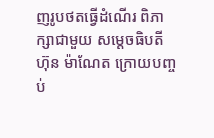ញរូបថតធ្វើដំណើរ ពិភាក្សាជាមួយ សម្តេចធិបតី ហ៊ុន ម៉ាណែត ក្រោយបញ្ចប់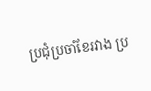ប្រជុំប្រចាំខែរវាង ប្រ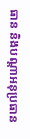ធាន និងបណ្តាអនុប្រធាន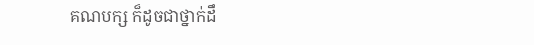គណបក្ស ក៏ដូចជាថ្នាក់ដឹ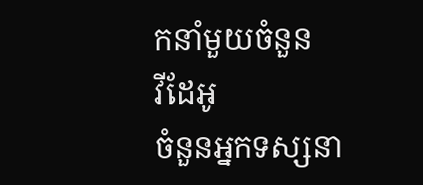កនាំមួយចំនួន
វីដែអូ
ចំនួនអ្នកទស្សនា